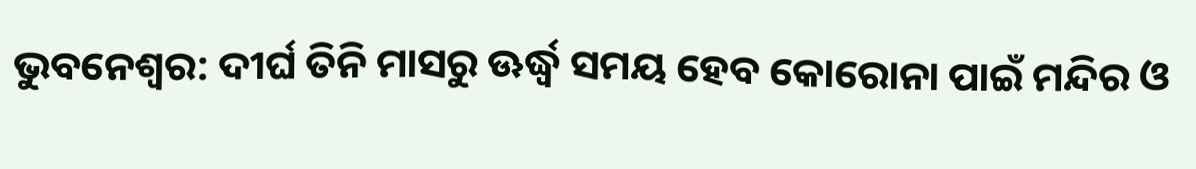ଭୁବନେଶ୍ବର: ଦୀର୍ଘ ତିନି ମାସରୁ ଊର୍ଦ୍ଧ୍ବ ସମୟ ହେବ କୋରୋନା ପାଇଁ ମନ୍ଦିର ଓ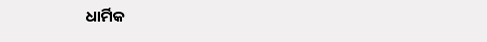ଧାର୍ମିକ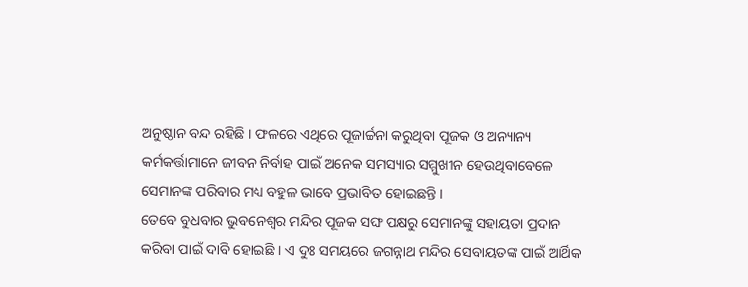ଅନୁଷ୍ଠାନ ବନ୍ଦ ରହିଛି । ଫଳରେ ଏଥିରେ ପୂଜାର୍ଚ୍ଚନା କରୁଥିବା ପୂଜକ ଓ ଅନ୍ୟାନ୍ୟ କର୍ମକର୍ତ୍ତାମାନେ ଜୀବନ ନିର୍ବାହ ପାଇଁ ଅନେକ ସମସ୍ୟାର ସମ୍ମୁଖୀନ ହେଉଥିବାବେଳେ ସେମାନଙ୍କ ପରିବାର ମଧ୍ୟ ବହୁଳ ଭାବେ ପ୍ରଭାବିତ ହୋଇଛନ୍ତି ।
ତେବେ ବୁଧବାର ଭୁବନେଶ୍ବର ମନ୍ଦିର ପୂଜକ ସଙ୍ଘ ପକ୍ଷରୁ ସେମାନଙ୍କୁ ସହାୟତା ପ୍ରଦାନ କରିବା ପାଇଁ ଦାବି ହୋଇଛି । ଏ ଦୁଃ ସମୟରେ ଜଗନ୍ନାଥ ମନ୍ଦିର ସେବାୟତଙ୍କ ପାଇଁ ଆର୍ଥିକ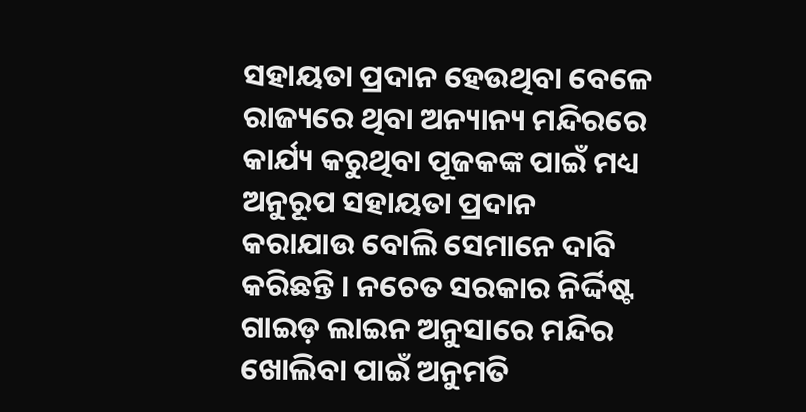ସହାୟତା ପ୍ରଦାନ ହେଉଥିବା ବେଳେ ରାଜ୍ୟରେ ଥିବା ଅନ୍ୟାନ୍ୟ ମନ୍ଦିରରେ କାର୍ଯ୍ୟ କରୁଥିବା ପୂଜକଙ୍କ ପାଇଁ ମଧ୍ୟ ଅନୁରୂପ ସହାୟତା ପ୍ରଦାନ କରାଯାଉ ବୋଲି ସେମାନେ ଦାବି କରିଛନ୍ତି । ନଚେତ ସରକାର ନିର୍ଦ୍ଦିଷ୍ଟ ଗାଇଡ଼ ଲାଇନ ଅନୁସାରେ ମନ୍ଦିର ଖୋଲିବା ପାଇଁ ଅନୁମତି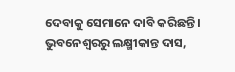ଦେବାକୁ ସେମାନେ ଦାବି କରିଛନ୍ତି ।
ଭୁବନେଶ୍ବରରୁ ଲକ୍ଷ୍ମୀକାନ୍ତ ଦାସ,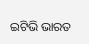ଇଟିଭି ଭାରତ